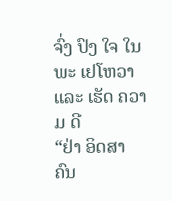ຈົ່ງ ປົງ ໃຈ ໃນ ພະ ເຢໂຫວາ ແລະ ເຮັດ ຄວາມ ດີ
“ຢ່າ ອິດສາ ຄົນ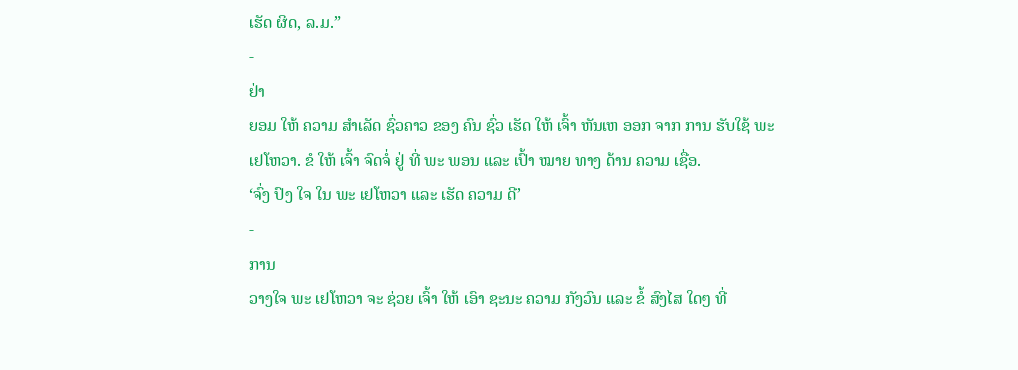ເຮັດ ຜິດ, ລ.ມ.”
-
ຢ່າ
ຍອມ ໃຫ້ ຄວາມ ສຳເລັດ ຊົ່ວຄາວ ຂອງ ຄົນ ຊົ່ວ ເຮັດ ໃຫ້ ເຈົ້າ ຫັນເຫ ອອກ ຈາກ ການ ຮັບໃຊ້ ພະ ເຢໂຫວາ. ຂໍ ໃຫ້ ເຈົ້າ ຈົດຈໍ່ ຢູ່ ທີ່ ພະ ພອນ ແລະ ເປົ້າ ໝາຍ ທາງ ດ້ານ ຄວາມ ເຊື່ອ.
‘ຈົ່ງ ປົງ ໃຈ ໃນ ພະ ເຢໂຫວາ ແລະ ເຮັດ ຄວາມ ດີ’
-
ການ
ວາງໃຈ ພະ ເຢໂຫວາ ຈະ ຊ່ວຍ ເຈົ້າ ໃຫ້ ເອົາ ຊະນະ ຄວາມ ກັງວົນ ແລະ ຂໍ້ ສົງໄສ ໃດໆ ທີ່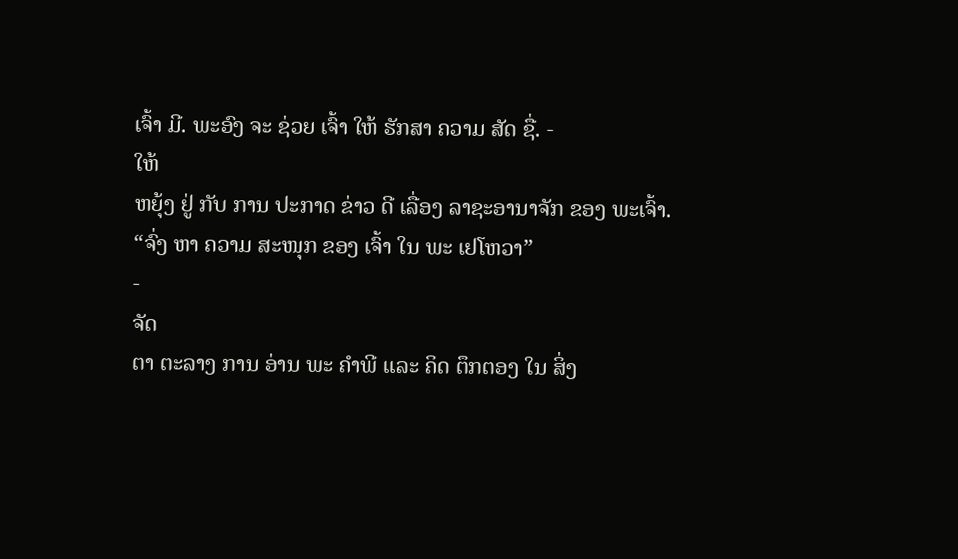ເຈົ້າ ມີ. ພະອົງ ຈະ ຊ່ວຍ ເຈົ້າ ໃຫ້ ຮັກສາ ຄວາມ ສັດ ຊື່. -
ໃຫ້
ຫຍຸ້ງ ຢູ່ ກັບ ການ ປະກາດ ຂ່າວ ດີ ເລື່ອງ ລາຊະອານາຈັກ ຂອງ ພະເຈົ້າ.
“ຈົ່ງ ຫາ ຄວາມ ສະໜຸກ ຂອງ ເຈົ້າ ໃນ ພະ ເຢໂຫວາ”
-
ຈັດ
ຕາ ຕະລາງ ການ ອ່ານ ພະ ຄຳພີ ແລະ ຄິດ ຕຶກຕອງ ໃນ ສິ່ງ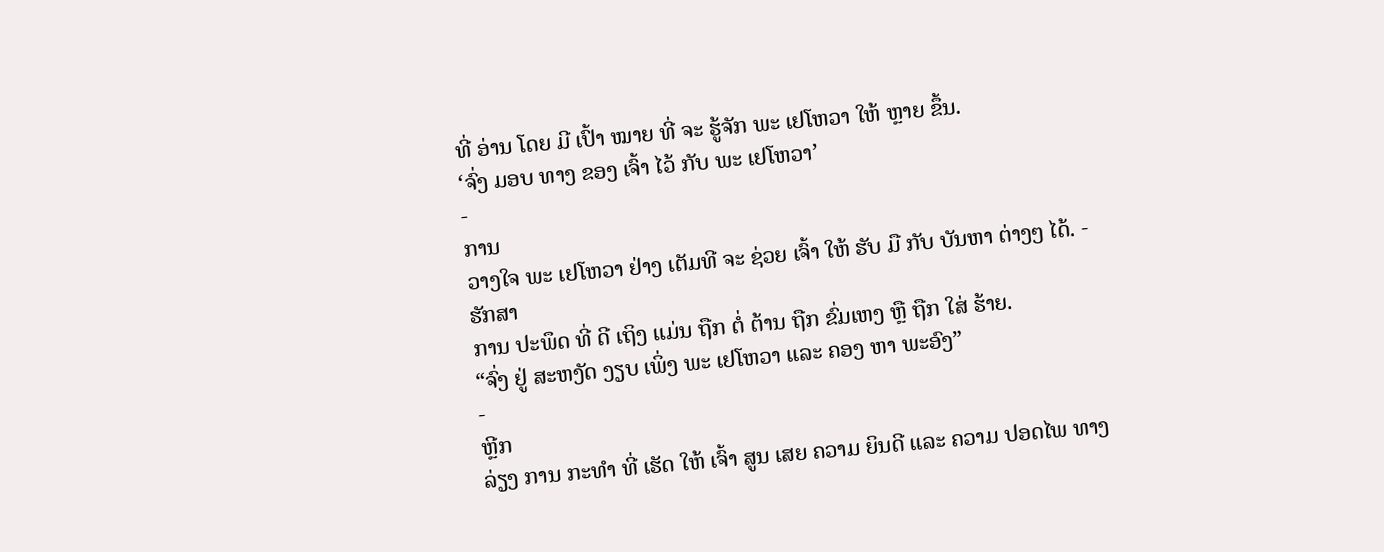ທີ່ ອ່ານ ໂດຍ ມີ ເປົ້າ ໝາຍ ທີ່ ຈະ ຮູ້ຈັກ ພະ ເຢໂຫວາ ໃຫ້ ຫຼາຍ ຂຶ້ນ.
‘ຈົ່ງ ມອບ ທາງ ຂອງ ເຈົ້າ ໄວ້ ກັບ ພະ ເຢໂຫວາ’
-
ການ
ວາງໃຈ ພະ ເຢໂຫວາ ຢ່າງ ເຕັມທີ ຈະ ຊ່ວຍ ເຈົ້າ ໃຫ້ ຮັບ ມື ກັບ ບັນຫາ ຕ່າງໆ ໄດ້. -
ຮັກສາ
ການ ປະພຶດ ທີ່ ດີ ເຖິງ ແມ່ນ ຖືກ ຕໍ່ ຕ້ານ ຖືກ ຂົ່ມເຫງ ຫຼື ຖືກ ໃສ່ ຮ້າຍ.
“ຈົ່ງ ຢູ່ ສະຫງັດ ງຽບ ເພິ່ງ ພະ ເຢໂຫວາ ແລະ ຄອງ ຫາ ພະອົງ”
-
ຫຼີກ
ລ່ຽງ ການ ກະທຳ ທີ່ ເຮັດ ໃຫ້ ເຈົ້າ ສູນ ເສຍ ຄວາມ ຍິນດີ ແລະ ຄວາມ ປອດໄພ ທາງ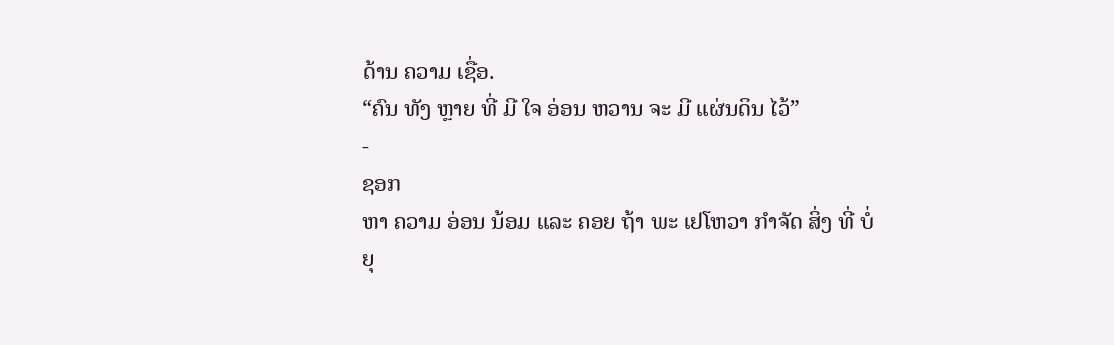ດ້ານ ຄວາມ ເຊື່ອ.
“ຄົນ ທັງ ຫຼາຍ ທີ່ ມີ ໃຈ ອ່ອນ ຫວານ ຈະ ມີ ແຜ່ນດິນ ໄວ້”
-
ຊອກ
ຫາ ຄວາມ ອ່ອນ ນ້ອມ ແລະ ຄອຍ ຖ້າ ພະ ເຢໂຫວາ ກຳຈັດ ສິ່ງ ທີ່ ບໍ່ ຍຸ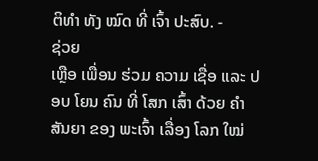ຕິທຳ ທັງ ໝົດ ທີ່ ເຈົ້າ ປະສົບ. -
ຊ່ວຍ
ເຫຼືອ ເພື່ອນ ຮ່ວມ ຄວາມ ເຊື່ອ ແລະ ປອບ ໂຍນ ຄົນ ທີ່ ໂສກ ເສົ້າ ດ້ວຍ ຄຳ ສັນຍາ ຂອງ ພະເຈົ້າ ເລື່ອງ ໂລກ ໃໝ່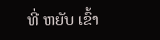ທີ່ ຫຍັບ ເຂົ້າ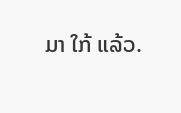ມາ ໃກ້ ແລ້ວ.